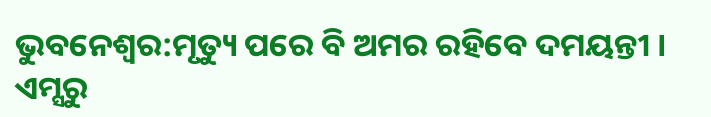ଭୁବନେଶ୍ବର:ମୃତ୍ୟୁ ପରେ ବି ଅମର ରହିବେ ଦମୟନ୍ତୀ । ଏମ୍ସରୁ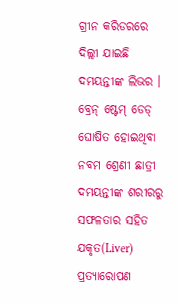ଗ୍ରୀନ କରିଡରରେ ଦିଲ୍ଲୀ ଯାଇଛି ଦମୟନ୍ତୀଙ୍କ ଲିଭର । ବ୍ରେନ୍ ଷ୍ଟେମ୍ ଡେଡ୍ ଘୋଷିତ ହୋଇଥିବା ନବମ ଶ୍ରେଣୀ ଛାତ୍ରୀ ଦମୟନ୍ତୀଙ୍କ ଶରୀରରୁ ସଫଳତାର ସହିତ ଯକୃତ(Liver) ପ୍ରତ୍ୟାରୋପଣ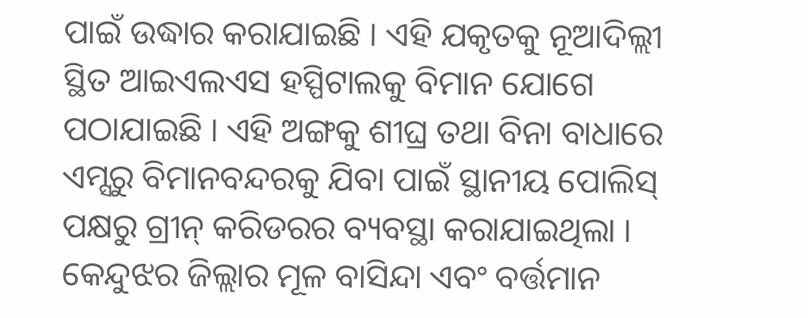ପାଇଁ ଉଦ୍ଧାର କରାଯାଇଛି । ଏହି ଯକୃତକୁ ନୂଆଦିଲ୍ଲୀ ସ୍ଥିତ ଆଇଏଲଏସ ହସ୍ପିଟାଲକୁ ବିମାନ ଯୋଗେ ପଠାଯାଇଛି । ଏହି ଅଙ୍ଗକୁ ଶୀଘ୍ର ତଥା ବିନା ବାଧାରେ ଏମ୍ସରୁ ବିମାନବନ୍ଦରକୁ ଯିବା ପାଇଁ ସ୍ଥାନୀୟ ପୋଲିସ୍ ପକ୍ଷରୁ ଗ୍ରୀନ୍ କରିଡରର ବ୍ୟବସ୍ଥା କରାଯାଇଥିଲା । କେନ୍ଦୁଝର ଜିଲ୍ଲାର ମୂଳ ବାସିନ୍ଦା ଏବଂ ବର୍ତ୍ତମାନ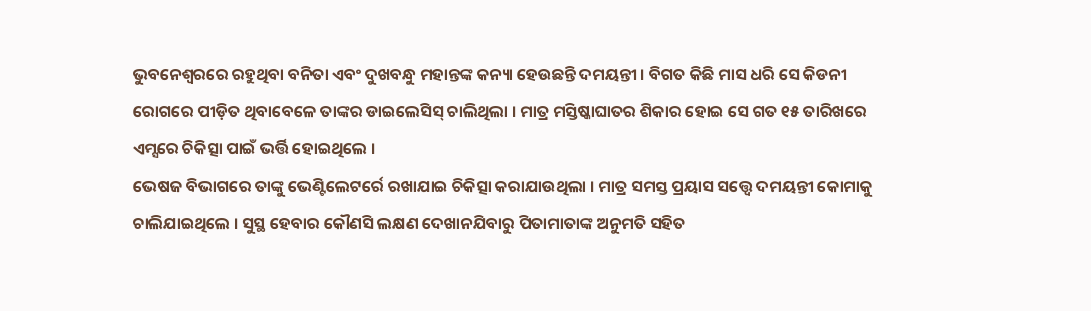ଭୁବନେଶ୍ବରରେ ରହୁଥିବା ବନିତା ଏବଂ ଦୁଖବନ୍ଧୁ ମହାନ୍ତଙ୍କ କନ୍ୟା ହେଉଛନ୍ତି ଦମୟନ୍ତୀ । ବିଗତ କିଛି ମାସ ଧରି ସେ କିଡନୀ ରୋଗରେ ପୀଡ଼ିତ ଥିବାବେଳେ ତାଙ୍କର ଡାଇଲେସିସ୍ ଚାଲିଥିଲା । ମାତ୍ର ମସ୍ତିଷ୍କାଘାତର ଶିକାର ହୋଇ ସେ ଗତ ୧୫ ତାରିଖରେ ଏମ୍ସରେ ଚିକିତ୍ସା ପାଇଁ ଭର୍ତ୍ତି ହୋଇଥିଲେ ।
ଭେଷଜ ବିଭାଗରେ ତାଙ୍କୁ ଭେଣ୍ଟିଲେଟର୍ରେ ରଖାଯାଇ ଚିକିତ୍ସା କରାଯାଉଥିଲା । ମାତ୍ର ସମସ୍ତ ପ୍ରୟାସ ସତ୍ତ୍ବେ ଦମୟନ୍ତୀ କୋମାକୁ ଚାଲିଯାଇଥିଲେ । ସୁସ୍ଥ ହେବାର କୌଣସି ଲକ୍ଷଣ ଦେଖାନଯିବାରୁ ପିତାମାତାଙ୍କ ଅନୁମତି ସହିତ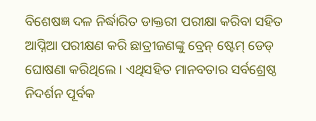ବିଶେଷଜ୍ଞ ଦଳ ନିର୍ଦ୍ଧାରିତ ଡାକ୍ତରୀ ପରୀକ୍ଷା କରିବା ସହିତ ଆପ୍ନିଆ ପରୀକ୍ଷଣ କରି ଛାତ୍ରୀଜଣଙ୍କୁ ବ୍ରେନ୍ ଷ୍ଟେମ୍ ଡେଡ୍ ଘୋଷଣା କରିଥିଲେ । ଏଥିସହିତ ମାନବତାର ସର୍ବଶ୍ରେଷ୍ଠ ନିଦର୍ଶନ ପୂର୍ବକ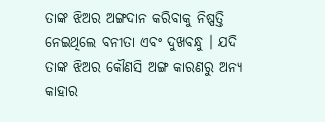ତାଙ୍କ ଝିଅର ଅଙ୍ଗଦାନ କରିବାକୁ ନିଷ୍ପତ୍ତି ନେଇଥିଲେ ବନୀତା ଏବଂ ଦୁଖବନ୍ଧୁ । ଯଦି ତାଙ୍କ ଝିଅର କୌଣସି ଅଙ୍ଗ କାରଣରୁ ଅନ୍ୟ କାହାର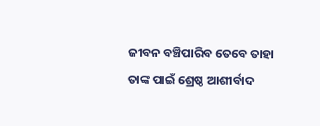ଜୀବନ ବଞ୍ଚିପାରିବ ତେବେ ତାହା ତାଙ୍କ ପାଇଁ ଶ୍ରେଷ୍ଠ ଆଶୀର୍ବାଦ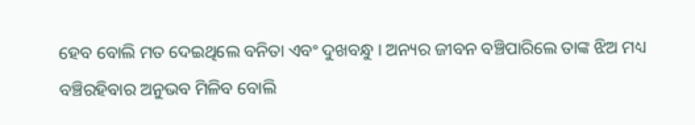ହେବ ବୋଲି ମତ ଦେଇଥିଲେ ବନିତା ଏବଂ ଦୁଖବନ୍ଧୁ । ଅନ୍ୟର ଜୀବନ ବଞ୍ଚିପାରିଲେ ତାଙ୍କ ଝିଅ ମଧ୍ୟ ବଞ୍ଚିରହିବାର ଅନୁଭବ ମିଳିବ ବୋଲି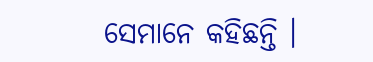ସେମାନେ କହିଛନ୍ତି ।